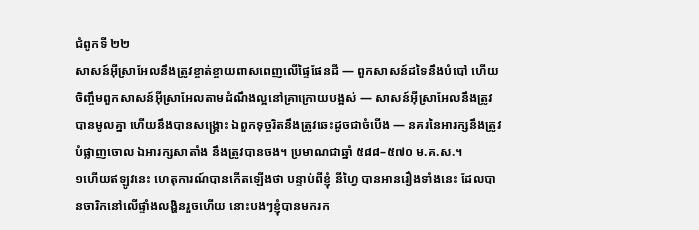ជំពូកទី ២២
សាសន៍អ៊ីស្រាអែលនឹងត្រូវខ្ចាត់ខ្ចាយពាសពេញលើផ្ទៃផែនដី — ពួកសាសន៍ដទៃនឹងបំបៅ ហើយចិញ្ចឹមពួកសាសន៍អ៊ីស្រាអែលតាមដំណឹងល្អនៅគ្រាក្រោយបង្អស់ — សាសន៍អ៊ីស្រាអែលនឹងត្រូវបានមូលគ្នា ហើយនឹងបានសង្គ្រោះ ឯពួកទុច្ចរិតនឹងត្រូវឆេះដូចជាចំបើង — នគរនៃអារក្សនឹងត្រូវបំផ្លាញចោល ឯអារក្សសាតាំង នឹងត្រូវបានចង។ ប្រមាណជាឆ្នាំ ៥៨៨–៥៧០ ម.គ.ស.។
១ហើយឥឡូវនេះ ហេតុការណ៍បានកើតឡើងថា បន្ទាប់ពីខ្ញុំ នីហ្វៃ បានអានរឿងទាំងនេះ ដែលបានចារិកនៅលើផ្ទាំងលង្ហិនរួចហើយ នោះបងៗខ្ញុំបានមករក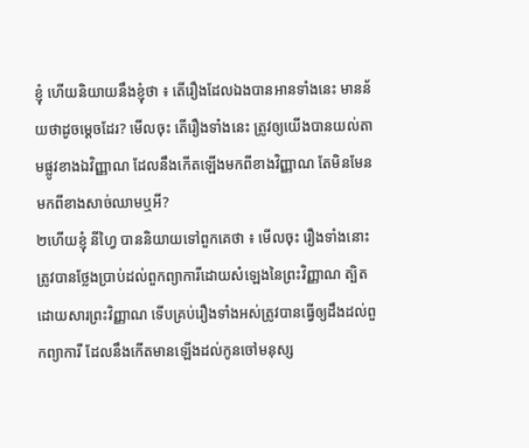ខ្ញុំ ហើយនិយាយនឹងខ្ញុំថា ៖ តើរឿងដែលឯងបានអានទាំងនេះ មានន័យថាដូចម្ដេចដែរ? មើលចុះ តើរឿងទាំងនេះ ត្រូវឲ្យយើងបានយល់តាមផ្លូវខាងឯវិញ្ញាណ ដែលនឹងកើតឡើងមកពីខាងវិញ្ញាណ តែមិនមែនមកពីខាងសាច់ឈាមឬអី?
២ហើយខ្ញុំ នីហ្វៃ បាននិយាយទៅពួកគេថា ៖ មើលចុះ រឿងទាំងនោះត្រូវបានថ្លែងប្រាប់ដល់ពួកព្យាការីដោយសំឡេងនៃព្រះវិញ្ញាណ ត្បិតដោយសារព្រះវិញ្ញាណ ទើបគ្រប់រឿងទាំងអស់ត្រូវបានធ្វើឲ្យដឹងដល់ពួកព្យាការី ដែលនឹងកើតមានឡើងដល់កូនចៅមនុស្ស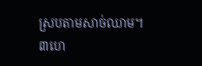ស្របតាមសាច់ឈាម។
៣ហេ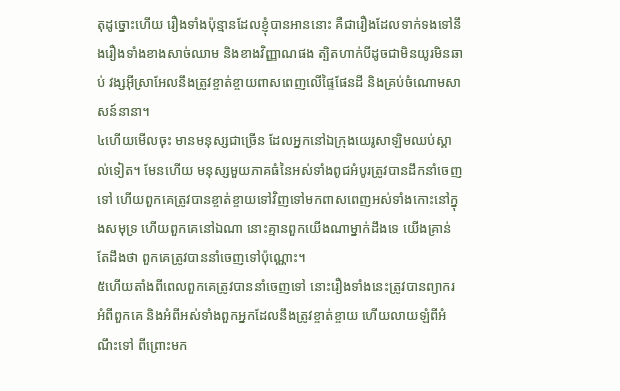តុដូច្នោះហើយ រឿងទាំងប៉ុន្មានដែលខ្ញុំបានអាននោះ គឺជារឿងដែលទាក់ទងទៅនឹងរឿងទាំងខាងសាច់ឈាម និងខាងវិញ្ញាណផង ត្បិតហាក់បីដូចជាមិនយូរមិនឆាប់ វង្សអ៊ីស្រាអែលនឹងត្រូវខ្ចាត់ខ្ចាយពាសពេញលើផ្ទៃផែនដី និងគ្រប់ចំណោមសាសន៍នានា។
៤ហើយមើលចុះ មានមនុស្សជាច្រើន ដែលអ្នកនៅឯក្រុងយេរូសាឡិមឈប់ស្គាល់ទៀត។ មែនហើយ មនុស្សមួយភាគធំនៃអស់ទាំងពូជអំបូរត្រូវបានដឹកនាំចេញទៅ ហើយពួកគេត្រូវបានខ្ចាត់ខ្ចាយទៅវិញទៅមកពាសពេញអស់ទាំងកោះនៅក្នុងសមុទ្រ ហើយពួកគេនៅឯណា នោះគ្មានពួកយើងណាម្នាក់ដឹងទេ យើងគ្រាន់តែដឹងថា ពួកគេត្រូវបាននាំចេញទៅប៉ុណ្ណោះ។
៥ហើយតាំងពីពេលពួកគេត្រូវបាននាំចេញទៅ នោះរឿងទាំងនេះត្រូវបានព្យាករអំពីពួកគេ និងអំពីអស់ទាំងពួកអ្នកដែលនឹងត្រូវខ្ចាត់ខ្ចាយ ហើយលាយឡំពីអំណឹះទៅ ពីព្រោះមក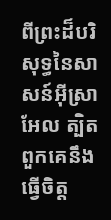ពីព្រះដ៏បរិសុទ្ធនៃសាសន៍អ៊ីស្រាអែល ត្បិតពួកគេនឹងធ្វើចិត្ត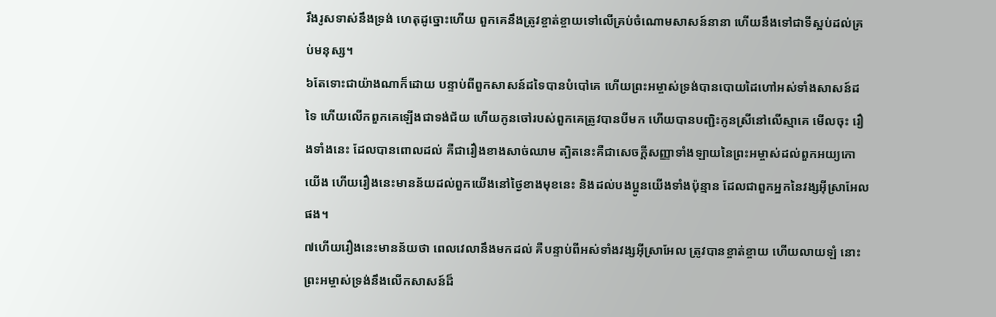រឹងរូសទាស់នឹងទ្រង់ ហេតុដូច្នោះហើយ ពួកគេនឹងត្រូវខ្ចាត់ខ្ចាយទៅលើគ្រប់ចំណោមសាសន៍នានា ហើយនឹងទៅជាទីស្អប់ដល់គ្រប់មនុស្ស។
៦តែទោះជាយ៉ាងណាក៏ដោយ បន្ទាប់ពីពួកសាសន៍ដទៃបានបំបៅគេ ហើយព្រះអម្ចាស់ទ្រង់បានបោយដៃហៅអស់ទាំងសាសន៍ដទៃ ហើយលើកពួកគេឡើងជាទង់ជ័យ ហើយកូនចៅរបស់ពួកគេត្រូវបានបីមក ហើយបានបញ្ជិះកូនស្រីនៅលើស្មាគេ មើលចុះ រឿងទាំងនេះ ដែលបានពោលដល់ គឺជារឿងខាងសាច់ឈាម ត្បិតនេះគឺជាសេចក្ដីសញ្ញាទាំងឡាយនៃព្រះអម្ចាស់ដល់ពួកអយ្យកោយើង ហើយរឿងនេះមានន័យដល់ពួកយើងនៅថ្ងៃខាងមុខនេះ និងដល់បងប្អូនយើងទាំងប៉ុន្មាន ដែលជាពួកអ្នកនៃវង្សអ៊ីស្រាអែលផង។
៧ហើយរឿងនេះមានន័យថា ពេលវេលានឹងមកដល់ គឺបន្ទាប់ពីអស់ទាំងវង្សអ៊ីស្រាអែល ត្រូវបានខ្ចាត់ខ្ចាយ ហើយលាយឡំ នោះព្រះអម្ចាស់ទ្រង់នឹងលើកសាសន៍ដ៏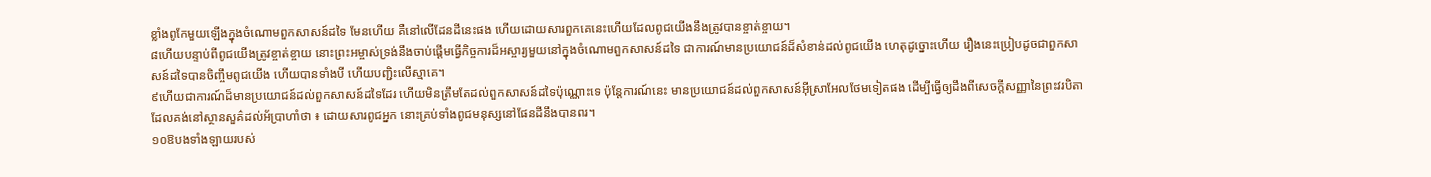ខ្លាំងពូកែមួយឡើងក្នុងចំណោមពួកសាសន៍ដទៃ មែនហើយ គឺនៅលើដែនដីនេះផង ហើយដោយសារពួកគេនេះហើយដែលពូជយើងនឹងត្រូវបានខ្ចាត់ខ្ចាយ។
៨ហើយបន្ទាប់ពីពូជយើងត្រូវខ្ចាត់ខ្ចាយ នោះព្រះអម្ចាស់ទ្រង់នឹងចាប់ផ្ដើមធ្វើកិច្ចការដ៏អស្ចារ្យមួយនៅក្នុងចំណោមពួកសាសន៍ដទៃ ជាការណ៍មានប្រយោជន៍ដ៏សំខាន់ដល់ពូជយើង ហេតុដូច្នោះហើយ រឿងនេះប្រៀបដូចជាពួកសាសន៍ដទៃបានចិញ្ចឹមពូជយើង ហើយបានទាំងបី ហើយបញ្ជិះលើស្មាគេ។
៩ហើយជាការណ៍ដ៏មានប្រយោជន៍ដល់ពួកសាសន៍ដទៃដែរ ហើយមិនត្រឹមតែដល់ពួកសាសន៍ដទៃប៉ុណ្ណោះទេ ប៉ុន្តែការណ៍នេះ មានប្រយោជន៍ដល់ពួកសាសន៍អ៊ីស្រាអែលថែមទៀតផង ដើម្បីធ្វើឲ្យដឹងពីសេចក្ដីសញ្ញានៃព្រះវរបិតាដែលគង់នៅស្ថានសួគ៌ដល់អ័ប្រាហាំថា ៖ ដោយសារពូជអ្នក នោះគ្រប់ទាំងពូជមនុស្សនៅផែនដីនឹងបានពរ។
១០ឱបងទាំងឡាយរបស់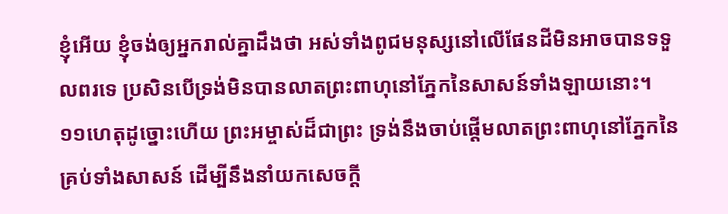ខ្ញុំអើយ ខ្ញុំចង់ឲ្យអ្នករាល់គ្នាដឹងថា អស់ទាំងពូជមនុស្សនៅលើផែនដីមិនអាចបានទទួលពរទេ ប្រសិនបើទ្រង់មិនបានលាតព្រះពាហុនៅភ្នែកនៃសាសន៍ទាំងឡាយនោះ។
១១ហេតុដូច្នោះហើយ ព្រះអម្ចាស់ដ៏ជាព្រះ ទ្រង់នឹងចាប់ផ្ដើមលាតព្រះពាហុនៅភ្នែកនៃគ្រប់ទាំងសាសន៍ ដើម្បីនឹងនាំយកសេចក្ដី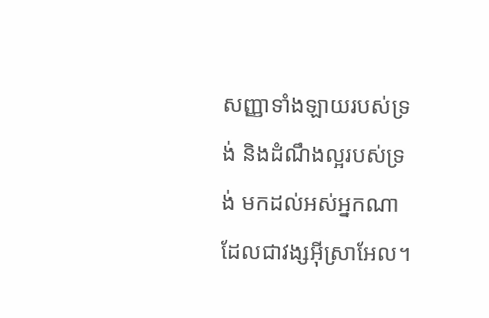សញ្ញាទាំងឡាយរបស់ទ្រង់ និងដំណឹងល្អរបស់ទ្រង់ មកដល់អស់អ្នកណា ដែលជាវង្សអ៊ីស្រាអែល។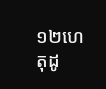១២ហេតុដូ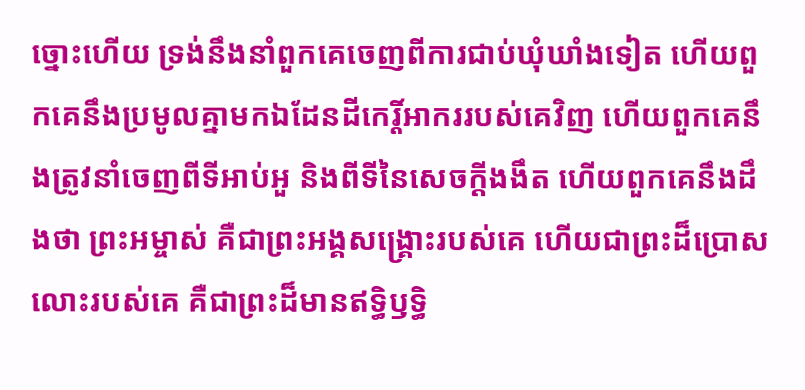ច្នោះហើយ ទ្រង់នឹងនាំពួកគេចេញពីការជាប់ឃុំឃាំងទៀត ហើយពួកគេនឹងប្រមូលគ្នាមកឯដែនដីកេរ្តិ៍អាកររបស់គេវិញ ហើយពួកគេនឹងត្រូវនាំចេញពីទីអាប់អួ និងពីទីនៃសេចក្ដីងងឹត ហើយពួកគេនឹងដឹងថា ព្រះអម្ចាស់ គឺជាព្រះអង្គសង្គ្រោះរបស់គេ ហើយជាព្រះដ៏ប្រោសលោះរបស់គេ គឺជាព្រះដ៏មានឥទ្ធិឫទ្ធិ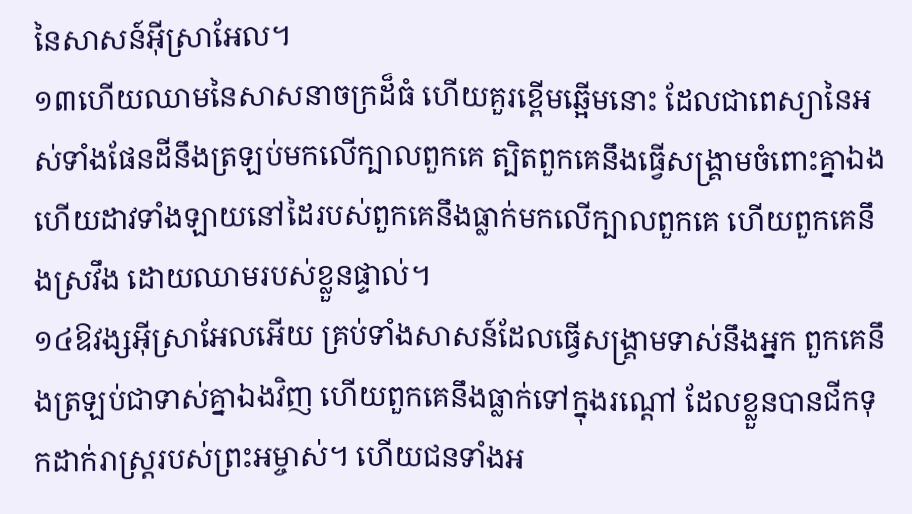នៃសាសន៍អ៊ីស្រាអែល។
១៣ហើយឈាមនៃសាសនាចក្រដ៏ធំ ហើយគួរខ្ពើមឆ្អើមនោះ ដែលជាពេស្យានៃអស់ទាំងផែនដីនឹងត្រឡប់មកលើក្បាលពួកគេ ត្បិតពួកគេនឹងធ្វើសង្គ្រាមចំពោះគ្នាឯង ហើយដាវទាំងឡាយនៅដៃរបស់ពួកគេនឹងធ្លាក់មកលើក្បាលពួកគេ ហើយពួកគេនឹងស្រវឹង ដោយឈាមរបស់ខ្លួនផ្ទាល់។
១៤ឱវង្សអ៊ីស្រាអែលអើយ គ្រប់ទាំងសាសន៍ដែលធ្វើសង្គ្រាមទាស់នឹងអ្នក ពួកគេនឹងត្រឡប់ជាទាស់គ្នាឯងវិញ ហើយពួកគេនឹងធ្លាក់ទៅក្នុងរណ្ដៅ ដែលខ្លួនបានជីកទុកដាក់រាស្ត្ររបស់ព្រះអម្ចាស់។ ហើយជនទាំងអ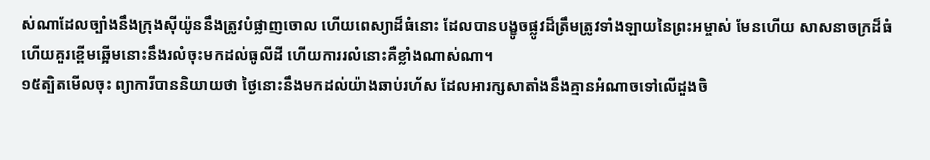ស់ណាដែលច្បាំងនឹងក្រុងស៊ីយ៉ូននឹងត្រូវបំផ្លាញចោល ហើយពេស្យាដ៏ធំនោះ ដែលបានបង្ខូចផ្លូវដ៏ត្រឹមត្រូវទាំងឡាយនៃព្រះអម្ចាស់ មែនហើយ សាសនាចក្រដ៏ធំ ហើយគួរខ្ពើមឆ្អើមនោះនឹងរលំចុះមកដល់ធូលីដី ហើយការរលំនោះគឺខ្លាំងណាស់ណា។
១៥ត្បិតមើលចុះ ព្យាការីបាននិយាយថា ថ្ងៃនោះនឹងមកដល់យ៉ាងឆាប់រហ័ស ដែលអារក្សសាតាំងនឹងគ្មានអំណាចទៅលើដួងចិ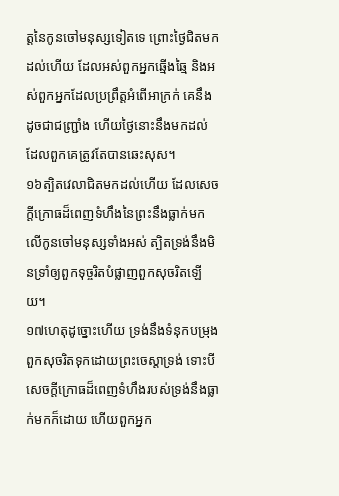ត្តនៃកូនចៅមនុស្សទៀតទេ ព្រោះថ្ងៃជិតមកដល់ហើយ ដែលអស់ពួកអ្នកឆ្មើងឆ្មៃ និងអស់ពួកអ្នកដែលប្រព្រឹត្តអំពើអាក្រក់ គេនឹងដូចជាជញ្ជ្រាំង ហើយថ្ងៃនោះនឹងមកដល់ ដែលពួកគេត្រូវតែបានឆេះសុស។
១៦ត្បិតវេលាជិតមកដល់ហើយ ដែលសេចក្ដីក្រោធដ៏ពេញទំហឹងនៃព្រះនឹងធ្លាក់មកលើកូនចៅមនុស្សទាំងអស់ ត្បិតទ្រង់នឹងមិនទ្រាំឲ្យពួកទុច្ចរិតបំផ្លាញពួកសុចរិតឡើយ។
១៧ហេតុដូច្នោះហើយ ទ្រង់នឹងទំនុកបម្រុងពួកសុចរិតទុកដោយព្រះចេស្ដាទ្រង់ ទោះបីសេចក្ដីក្រោធដ៏ពេញទំហឹងរបស់ទ្រង់នឹងធ្លាក់មកក៏ដោយ ហើយពួកអ្នក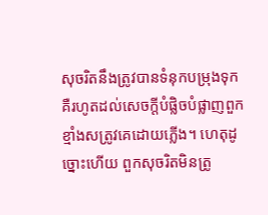សុចរិតនឹងត្រូវបានទំនុកបម្រុងទុក គឺរហូតដល់សេចក្ដីបំផ្លិចបំផ្លាញពួកខ្មាំងសត្រូវគេដោយភ្លើង។ ហេតុដូច្នោះហើយ ពួកសុចរិតមិនត្រូ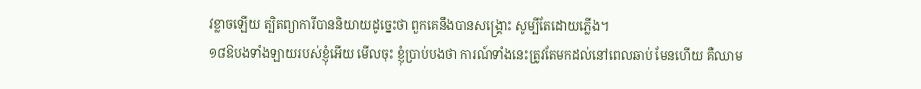វខ្លាចឡើយ ត្បិតព្យាការីបាននិយាយដូច្នេះថា ពួកគេនឹងបានសង្គ្រោះ សូម្បីតែដោយភ្លើង។
១៨ឱបងទាំងឡាយរបស់ខ្ញុំអើយ មើលចុះ ខ្ញុំប្រាប់បងថា ការណ៍ទាំងនេះត្រូវតែមកដល់នៅពេលឆាប់ មែនហើយ គឺឈាម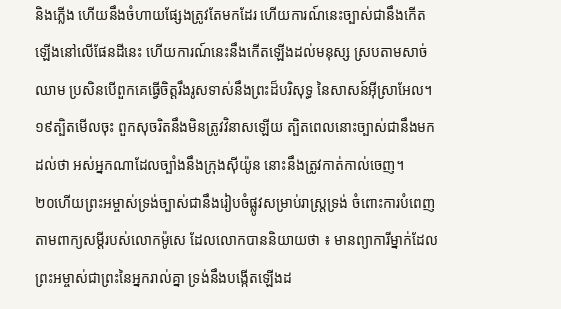និងភ្លើង ហើយនឹងចំហាយផ្សែងត្រូវតែមកដែរ ហើយការណ៍នេះច្បាស់ជានឹងកើតឡើងនៅលើផែនដីនេះ ហើយការណ៍នេះនឹងកើតឡើងដល់មនុស្ស ស្របតាមសាច់ឈាម ប្រសិនបើពួកគេធ្វើចិត្តរឹងរូសទាស់នឹងព្រះដ៏បរិសុទ្ធ នៃសាសន៍អ៊ីស្រាអែល។
១៩ត្បិតមើលចុះ ពួកសុចរិតនឹងមិនត្រូវវិនាសឡើយ ត្បិតពេលនោះច្បាស់ជានឹងមកដល់ថា អស់អ្នកណាដែលច្បាំងនឹងក្រុងស៊ីយ៉ូន នោះនឹងត្រូវកាត់កាល់ចេញ។
២០ហើយព្រះអម្ចាស់ទ្រង់ច្បាស់ជានឹងរៀបចំផ្លូវសម្រាប់រាស្ត្រទ្រង់ ចំពោះការបំពេញតាមពាក្យសម្ដីរបស់លោកម៉ូសេ ដែលលោកបាននិយាយថា ៖ មានព្យាការីម្នាក់ដែលព្រះអម្ចាស់ជាព្រះនៃអ្នករាល់គ្នា ទ្រង់នឹងបង្កើតឡើងដ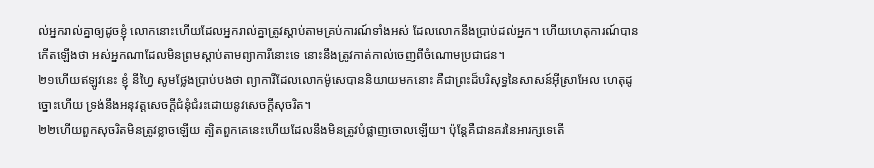ល់អ្នករាល់គ្នាឲ្យដូចខ្ញុំ លោកនោះហើយដែលអ្នករាល់គ្នាត្រូវស្ដាប់តាមគ្រប់ការណ៍ទាំងអស់ ដែលលោកនឹងប្រាប់ដល់អ្នក។ ហើយហេតុការណ៍បានកើតឡើងថា អស់អ្នកណាដែលមិនព្រមស្ដាប់តាមព្យាការីនោះទេ នោះនឹងត្រូវកាត់កាល់ចេញពីចំណោមប្រជាជន។
២១ហើយឥឡូវនេះ ខ្ញុំ នីហ្វៃ សូមថ្លែងប្រាប់បងថា ព្យាការីដែលលោកម៉ូសេបាននិយាយមកនោះ គឺជាព្រះដ៏បរិសុទ្ធនៃសាសន៍អ៊ីស្រាអែល ហេតុដូច្នោះហើយ ទ្រង់នឹងអនុវត្តសេចក្ដីជំនុំជំរះដោយនូវសេចក្ដីសុចរិត។
២២ហើយពួកសុចរិតមិនត្រូវខ្លាចឡើយ ត្បិតពួកគេនេះហើយដែលនឹងមិនត្រូវបំផ្លាញចោលឡើយ។ ប៉ុន្តែគឺជានគរនៃអារក្សទេតើ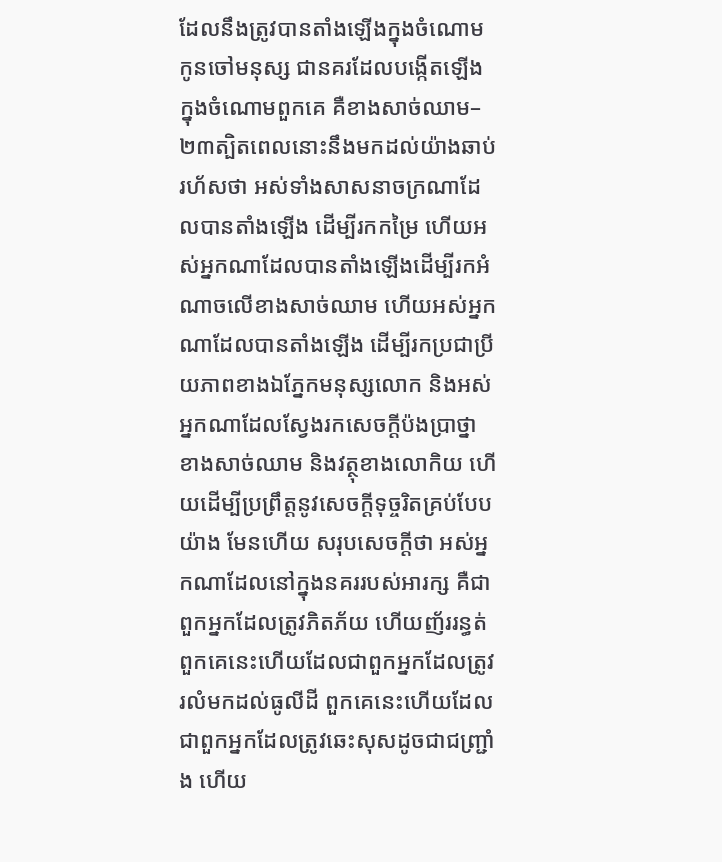ដែលនឹងត្រូវបានតាំងឡើងក្នុងចំណោមកូនចៅមនុស្ស ជានគរដែលបង្កើតឡើងក្នុងចំណោមពួកគេ គឺខាងសាច់ឈាម–
២៣ត្បិតពេលនោះនឹងមកដល់យ៉ាងឆាប់រហ័សថា អស់ទាំងសាសនាចក្រណាដែលបានតាំងឡើង ដើម្បីរកកម្រៃ ហើយអស់អ្នកណាដែលបានតាំងឡើងដើម្បីរកអំណាចលើខាងសាច់ឈាម ហើយអស់អ្នកណាដែលបានតាំងឡើង ដើម្បីរកប្រជាប្រីយភាពខាងឯភ្នែកមនុស្សលោក និងអស់អ្នកណាដែលស្វែងរកសេចក្ដីប៉ងប្រាថ្នាខាងសាច់ឈាម និងវត្ថុខាងលោកិយ ហើយដើម្បីប្រព្រឹត្តនូវសេចក្ដីទុច្ចរិតគ្រប់បែបយ៉ាង មែនហើយ សរុបសេចក្ដីថា អស់អ្នកណាដែលនៅក្នុងនគររបស់អារក្ស គឺជាពួកអ្នកដែលត្រូវភិតភ័យ ហើយញ័ររន្ធត់ ពួកគេនេះហើយដែលជាពួកអ្នកដែលត្រូវរលំមកដល់ធូលីដី ពួកគេនេះហើយដែលជាពួកអ្នកដែលត្រូវឆេះសុសដូចជាជញ្ជ្រាំង ហើយ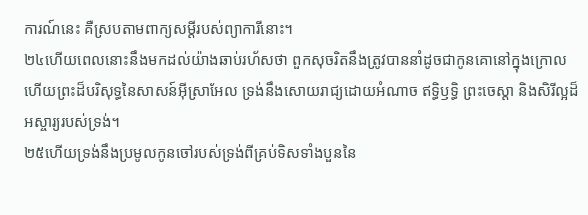ការណ៍នេះ គឺស្របតាមពាក្យសម្ដីរបស់ព្យាការីនោះ។
២៤ហើយពេលនោះនឹងមកដល់យ៉ាងឆាប់រហ័សថា ពួកសុចរិតនឹងត្រូវបាននាំដូចជាកូនគោនៅក្នុងក្រោល ហើយព្រះដ៏បរិសុទ្ធនៃសាសន៍អ៊ីស្រាអែល ទ្រង់នឹងសោយរាជ្យដោយអំណាច ឥទ្ធិឫទ្ធិ ព្រះចេស្ដា និងសិរីល្អដ៏អស្ចារ្យរបស់ទ្រង់។
២៥ហើយទ្រង់នឹងប្រមូលកូនចៅរបស់ទ្រង់ពីគ្រប់ទិសទាំងបួននៃ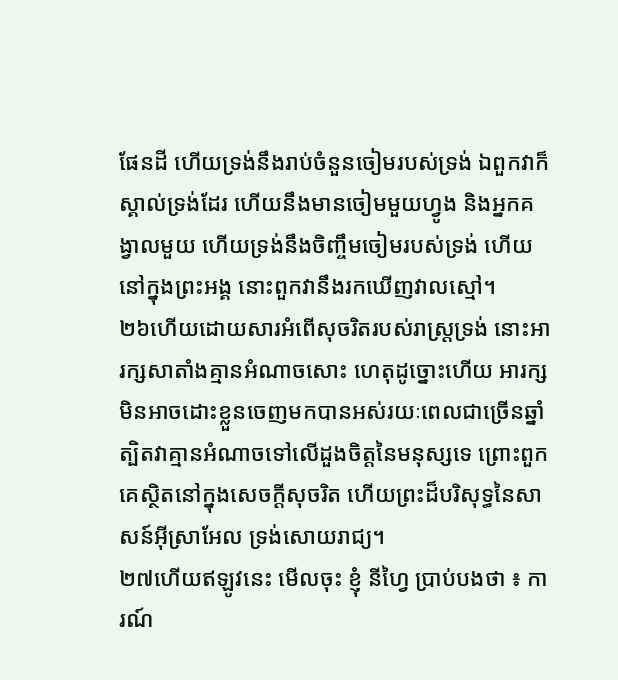ផែនដី ហើយទ្រង់នឹងរាប់ចំនួនចៀមរបស់ទ្រង់ ឯពួកវាក៏ស្គាល់ទ្រង់ដែរ ហើយនឹងមានចៀមមួយហ្វូង និងអ្នកគង្វាលមួយ ហើយទ្រង់នឹងចិញ្ចឹមចៀមរបស់ទ្រង់ ហើយនៅក្នុងព្រះអង្គ នោះពួកវានឹងរកឃើញវាលស្មៅ។
២៦ហើយដោយសារអំពើសុចរិតរបស់រាស្ត្រទ្រង់ នោះអារក្សសាតាំងគ្មានអំណាចសោះ ហេតុដូច្នោះហើយ អារក្សមិនអាចដោះខ្លួនចេញមកបានអស់រយៈពេលជាច្រើនឆ្នាំ ត្បិតវាគ្មានអំណាចទៅលើដួងចិត្តនៃមនុស្សទេ ព្រោះពួកគេស្ថិតនៅក្នុងសេចក្ដីសុចរិត ហើយព្រះដ៏បរិសុទ្ធនៃសាសន៍អ៊ីស្រាអែល ទ្រង់សោយរាជ្យ។
២៧ហើយឥឡូវនេះ មើលចុះ ខ្ញុំ នីហ្វៃ ប្រាប់បងថា ៖ ការណ៍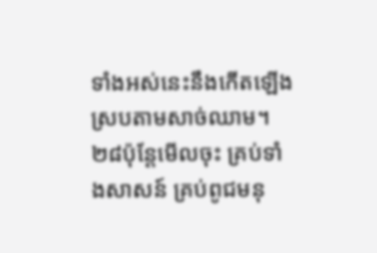ទាំងអស់នេះនឹងកើតឡើង ស្របតាមសាច់ឈាម។
២៨ប៉ុន្តែមើលចុះ គ្រប់ទាំងសាសន៍ គ្រប់ពូជមនុ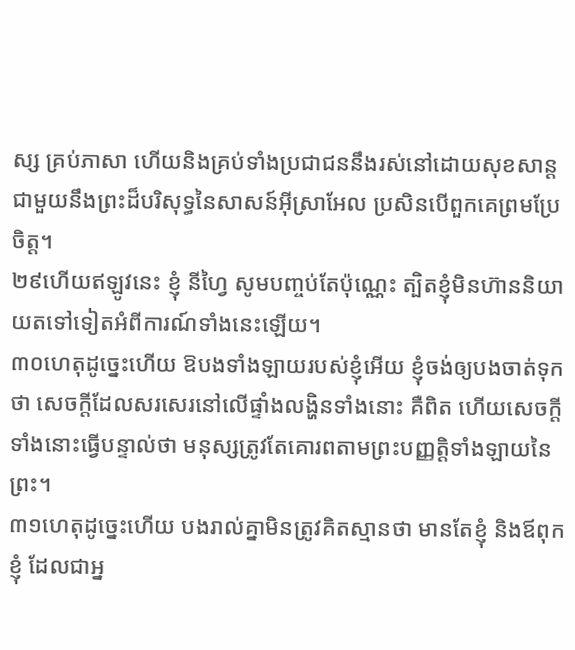ស្ស គ្រប់ភាសា ហើយនិងគ្រប់ទាំងប្រជាជននឹងរស់នៅដោយសុខសាន្តជាមួយនឹងព្រះដ៏បរិសុទ្ធនៃសាសន៍អ៊ីស្រាអែល ប្រសិនបើពួកគេព្រមប្រែចិត្ត។
២៩ហើយឥឡូវនេះ ខ្ញុំ នីហ្វៃ សូមបញ្ចប់តែប៉ុណ្ណេះ ត្បិតខ្ញុំមិនហ៊ាននិយាយតទៅទៀតអំពីការណ៍ទាំងនេះឡើយ។
៣០ហេតុដូច្នេះហើយ ឱបងទាំងឡាយរបស់ខ្ញុំអើយ ខ្ញុំចង់ឲ្យបងចាត់ទុកថា សេចក្ដីដែលសរសេរនៅលើផ្ទាំងលង្ហិនទាំងនោះ គឺពិត ហើយសេចក្ដីទាំងនោះធ្វើបន្ទាល់ថា មនុស្សត្រូវតែគោរពតាមព្រះបញ្ញត្តិទាំងឡាយនៃព្រះ។
៣១ហេតុដូច្នេះហើយ បងរាល់គ្នាមិនត្រូវគិតស្មានថា មានតែខ្ញុំ និងឪពុកខ្ញុំ ដែលជាអ្ន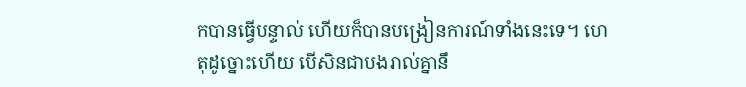កបានធ្វើបន្ទាល់ ហើយក៏បានបង្រៀនការណ៍ទាំងនេះទេ។ ហេតុដូច្នោះហើយ បើសិនជាបងរាល់គ្នានឹ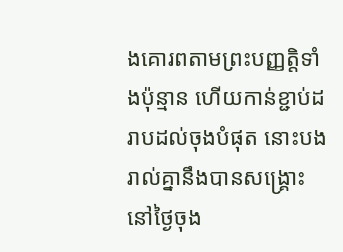ងគោរពតាមព្រះបញ្ញត្តិទាំងប៉ុន្មាន ហើយកាន់ខ្ជាប់ដរាបដល់ចុងបំផុត នោះបងរាល់គ្នានឹងបានសង្គ្រោះនៅថ្ងៃចុង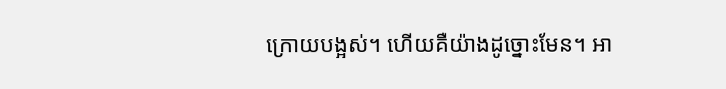ក្រោយបង្អស់។ ហើយគឺយ៉ាងដូច្នោះមែន។ អា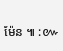ម៉ែន ៕ :៚